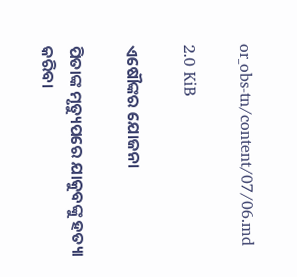or_obs-tn/content/07/06.md

2.0 KiB

ଏଷୌଙ୍କର ଯୋଜନା

ପିତାଙ୍କ ମୃତ୍ୟୁପରେ ଯାକୁବଙ୍କୁ ହତ୍ୟା କରିବା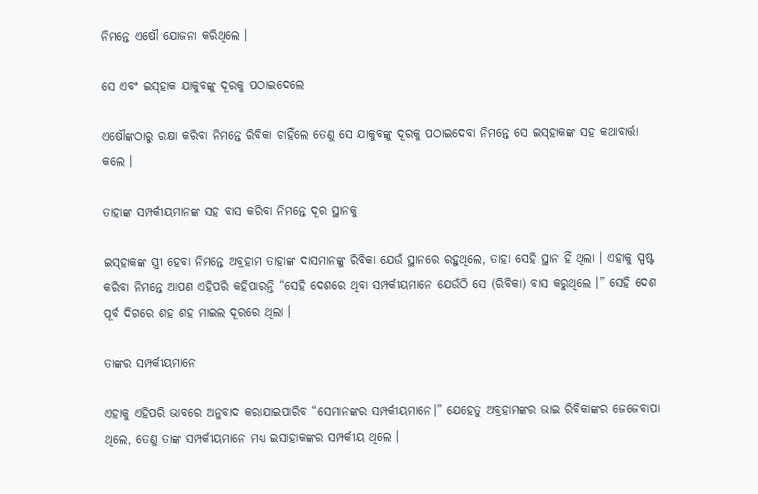ନିମନ୍ତେ ଏଷୌ ଯୋଜନା କରିଥିଲେ ।

ସେ ଏବଂ ଇସ୍‍ହାକ ଯାକୁବଙ୍କୁ ଦୂରକୁ ପଠାଇଦେଲେ

ଏଷୌଙ୍କଠାରୁ ରକ୍ଷା କରିବା ନିମନ୍ତେ ରିବିକା ଚାହିଁଲେ ତେଣୁ ସେ ଯାକୁବଙ୍କୁ ଦୂରକୁ ପଠାଇଦେବା ନିମନ୍ତେ ସେ ଇସ୍‍ହାକଙ୍କ ସହ କଥାବାର୍ତ୍ତା କଲେ ।

ତାହାଙ୍କ ସମ୍ପର୍କୀୟମାନଙ୍କ ସହ ବାସ କରିବା ନିମନ୍ତେ ଦୂର ସ୍ଥାନକୁ

ଇସ୍‍ହାକଙ୍କ ସ୍ତ୍ରୀ ହେବା ନିମନ୍ତେ ଅବ୍ରହାମ ତାହାଙ୍କ ଦାସମାନଙ୍କୁ ରିବିକା ଯେଉଁ ସ୍ଥାନରେ ରହୁଥିଲେ, ତାହା ସେହି ସ୍ଥାନ ହିଁ ଥିଲା । ଏହାକୁ ସ୍ପଷ୍ଟ କରିବା ନିମନ୍ତେ ଆପଣ ଏହିପରି କହିପାରନ୍ତି “ସେହି ଦେଶରେ ଥିବା ସମ୍ପର୍କୀୟମାନେ ଯେଉଁଠି ସେ (ରିବିକା) ବାସ କରୁଥିଲେ ।” ସେହି ଦେଶ ପୂର୍ବ ଦିଗରେ ଶହ ଶହ ମାଇଲ ଦୂରରେ ଥିଲା ।

ତାଙ୍କର ସମ୍ପର୍କୀୟମାନେ

ଏହାକୁ ଏହିପରି ଭାବରେ ଅନୁବାଦ କରାଯାଇପାରିବ “ସେମାନଙ୍କର ସମ୍ପର୍କୀୟମାନେ।” ଯେହେତୁ ଅବ୍ରହାମଙ୍କର ଭାଇ ରିବିକାଙ୍କର ଜେଜେବାପା ଥିଲେ, ତେଣୁ ତାଙ୍କ ସମ୍ପର୍କୀୟମାନେ ମଧ୍ୟ ଇସାହାକଙ୍କର ସମ୍ପର୍କୀୟ ଥିଲେ ।